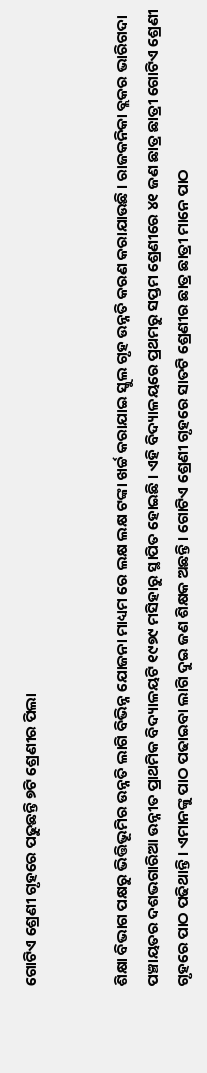ଗୋଟିଏ ଶ୍ରେଣୀ ଗୃହରେ ପଢୁଛନ୍ତି ୭ଟି ଶ୍ରେଣୀର ପିଲା


ଶିକ୍ଷା ବିଭାଗ ପକ୍ଷରୁ ଭିତ୍ତିଭୂମିର ଉନ୍ନତି ଲାଗି ବିଭିନ୍ନ ଯୋଜନା ମାଧ୍ୟମ ରେ ଲକ୍ଷ ଲକ୍ଷ ଟଙ୍କା ଖର୍ଚ୍ଚ କରାଯାଇ ସ୍କୁଲ ଗୃହ ଉନ୍ନତି କରଣ କରାଯାଉଛି । ରାଜକନିକା ବ୍ଲକର ଭାରିଗଦା ପଞ୍ଚାୟତର ଦଶଭଗାରିଆ ଉନ୍ନୀତ ପ୍ରାଥମିକ ବିଦ୍ୟାଳୟଟି ୧୯୭୯ ମସିହାରୁ ସ୍ଥାପିତ ହୋଇଛି । ଏହି ବିଦ୍ୟାଳୟରେ ପ୍ରଥମରୁ ସପ୍ତମ ଶ୍ରେଣୀରେ ୪୧ ଜଣ ଛାତ୍ର ଛାତ୍ରୀ ଗୋଟିଏ ଶ୍ରେଣୀ ଗୃହରେ ପାଠ ପଢିଥାନ୍ତି । ଏମାନଙ୍କୁ ପାଠ ପଢାଇବା ଲାଗି ଦୁଇ ଜଣ ଶିକ୍ଷକ ଅଛନ୍ତି । ଗୋଟିଏ ଶ୍ରେଣୀ ଗୃହରେ ସାତଟି ଶ୍ରେଣୀର ଛାତ୍ର ଛାତ୍ରୀ ମାନେ ପାଠ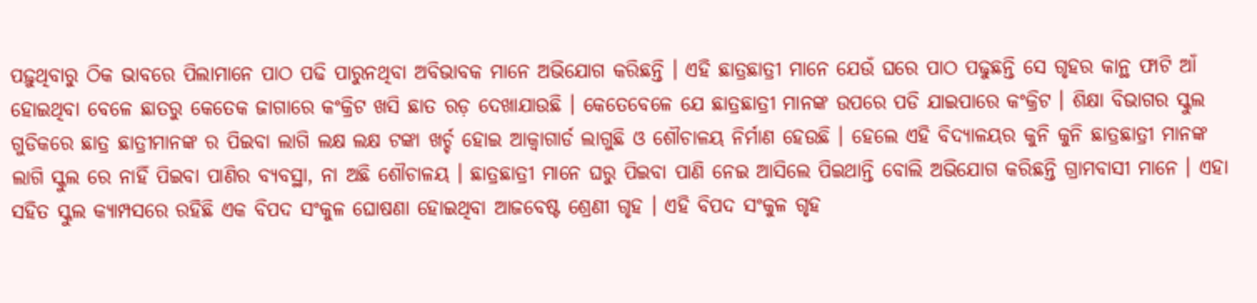ପଢ଼ୁଥିବାରୁ ଠିକ ଭାବରେ ପିଲାମାନେ ପାଠ ପଢି ପାରୁନଥିବା ଅବିଭାବକ ମାନେ ଅଭିଯୋଗ କରିଛନ୍ତି । ଏହି ଛାତ୍ରଛାତ୍ରୀ ମାନେ ଯେଉଁ ଘରେ ପାଠ ପଢୁଛନ୍ତି ସେ ଗୃହର କାନ୍ଥ ଫାଟି ଆଁ ହୋଇଥିବା ବେଳେ ଛାତରୁ କେତେକ ଜାଗାରେ କଂକ୍ରିଟ ଖସି ଛାତ ରଡ଼ ଦେଖାଯାଉଛି । କେତେବେଳେ ଯେ ଛାତ୍ରଛାତ୍ରୀ ମାନଙ୍କ ଉପରେ ପଡି ଯାଇପାରେ କଂକ୍ରିଟ । ଶିକ୍ଷା ବିଭାଗର ସ୍କୁଲ ଗୁଡିକରେ ଛାତ୍ର ଛାତ୍ରୀମାନଙ୍କ ର ପିଇବା ଲାଗି ଲକ୍ଷ ଲକ୍ଷ ଟଙ୍କା ଖର୍ଚ୍ଚ ହୋଇ ଆକ୍ୱାଗାର୍ଡ ଲାଗୁଛି ଓ ଶୌଚାଳୟ ନିର୍ମାଣ ହେଉଛି । ହେଲେ ଏହି ବିଦ୍ୟାଳୟର କୁନି କୁନି ଛାତ୍ରଛାତ୍ରୀ ମାନଙ୍କ ଲାଗି ସ୍କୁଲ ରେ ନାହିଁ ପିଇବା ପାଣିର ବ୍ୟବସ୍ଥା, ନା ଅଛି ଶୌଚାଳୟ । ଛାତ୍ରଛାତ୍ରୀ ମାନେ ଘରୁ ପିଇବା ପାଣି ନେଇ ଆସିଲେ ପିଇଥାନ୍ତି ବୋଲି ଅଭିଯୋଗ କରିଛନ୍ତି ଗ୍ରାମବାସୀ ମାନେ । ଏହା ସହିତ ସ୍କୁଲ କ୍ୟାମ୍ପସରେ ରହିଛି ଏକ ବିପଦ ସଂକୁଳ ଘୋଷଣା ହୋଇଥିବା ଆଜବେଷ୍ଟ ଶ୍ରେଣୀ ଗୃହ । ଏହି ବିପଦ ସଂକୁଳ ଗୃହ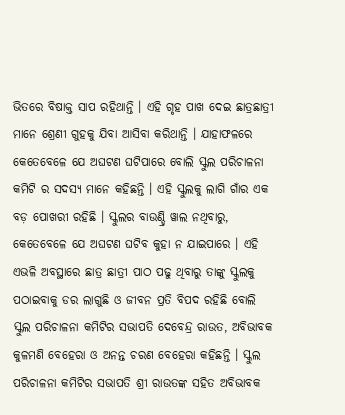ଭିତରେ ବିଷାକ୍ତ ସାପ ରହିଥାନ୍ତି । ଏହି ଗୃହ ପାଖ ଦେଇ ଛାତ୍ରଛାତ୍ରୀ ମାନେ ଶ୍ରେଣୀ ଗୁହକୁ ଯିବା ଆସିବା କରିଥାନ୍ତି । ଯାହାଫଳରେ କେତେବେଳେ ଯେ ଅଘଟଣ ଘଟିପାରେ ବୋଲି ସ୍କୁଲ ପରିଚାଳନା କମିଟି ର ସଦସ୍ୟ ମାନେ କହିଛନ୍ତି । ଏହି ସ୍କୁଲକୁ ଲାଗି ଗାଁର ଏକ ବଡ଼ ପୋଖରୀ ରହିଛି । ସ୍କୁଲର ବାଉଣ୍ଡ୍ରି ୱାଲ ନଥିବାରୁ, କେତେବେଳେ ଯେ ଅଘଟଣ ଘଟିବ କୁହା ନ ଯାଇପାରେ । ଏହି ଏଭଳି ଅବସ୍ଥାରେ ଛାତ୍ର ଛାତ୍ରୀ ପାଠ ପଢୁ ଥିବାରୁ ତାଙ୍କୁ ସ୍କୁଲକୁ ପଠାଇବାକୁ ଡର ଲାଗୁଛି ଓ ଜୀବନ ପ୍ରତି ବିପଦ ରହିଛି ବୋଲି ସ୍କୁଲ ପରିଚାଳନା କମିଟିର ସଭାପତି ଦେବେନ୍ଦ୍ର ରାଉତ, ଅବିଭାବକ କୁଳମଣି ବେହେରା ଓ ଅନନ୍ତ ଚରଣ ବେହେରା କହିଛନ୍ତି । ସ୍କୁଲ ପରିଚାଳନା କମିଟିର ସଭାପତି ଶ୍ରୀ ରାଉତଙ୍କ ସହିତ ଅବିଭାବକ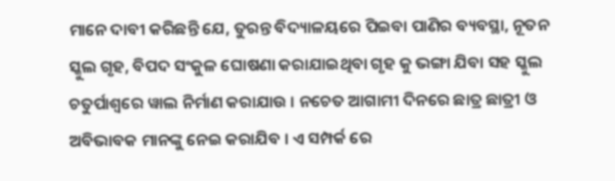ମାନେ ଦାବୀ କରିଛନ୍ତି ଯେ, ତୁରନ୍ତ ବିଦ୍ୟାଳୟରେ ପିଇବା ପାଣିର ବ୍ୟବସ୍ଥା, ନୂତନ ସ୍କୁଲ ଗୃହ, ବିପଦ ସଂକୁଳ ଘୋଷଣା କରାଯାଇଥିବା ଗୃହ କୁ ଭଙ୍ଗା ଯିବା ସହ ସ୍କୁଲ ଚତୁର୍ପାଶ୍ୱରେ ୱାଲ ନିର୍ମାଣ କରାଯାଉ । ନଚେତ ଆଗାମୀ ଦିନରେ ଛାତ୍ର ଛାତ୍ରୀ ଓ ଅବିଭାବକ ମାନଙ୍କୁ ନେଇ କରାଯିବ । ଏ ସମ୍ପର୍କ ରେ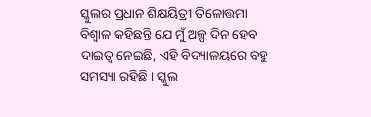ସ୍କୁଲର ପ୍ରଧାନ ଶିକ୍ଷୟିତ୍ରୀ ତିଳୋତ୍ତମା ବିଶ୍ୱାଳ କହିଛନ୍ତି ଯେ ମୁଁ ଅଳ୍ପ ଦିନ ହେବ ଦାଇତ୍ୱ ନେଇଛି, ଏହି ବିଦ୍ୟାଳୟରେ ବହୁ ସମସ୍ୟା ରହିଛି । ସ୍କୁଲ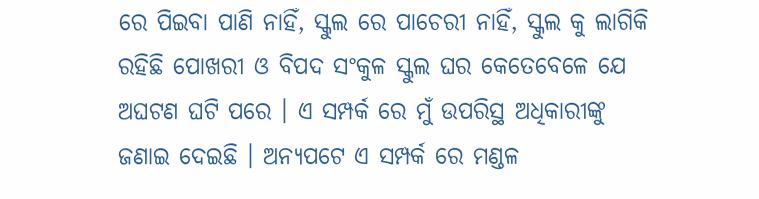ରେ ପିଇବା ପାଣି ନାହିଁ, ସ୍କୁଲ ରେ ପାଚେରୀ ନାହିଁ, ସ୍କୁଲ କୁ ଲାଗିକି ରହିଛି ପୋଖରୀ ଓ ବିପଦ ସଂକୁଳ ସ୍କୁଲ ଘର କେତେବେଳେ ଯେ ଅଘଟଣ ଘଟି ପରେ । ଏ ସମ୍ପର୍କ ରେ ମୁଁ ଉପରିସ୍ଥ ଅଧିକାରୀଙ୍କୁ ଜଣାଇ ଦେଇଛି । ଅନ୍ୟପଟେ ଏ ସମ୍ପର୍କ ରେ ମଣ୍ଡଳ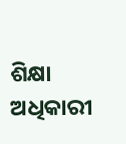ଶିକ୍ଷା ଅଧିକାରୀ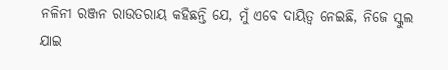ନଳିନୀ ରଞ୍ଜନ ରାଉତରାୟ କହିଛନ୍ତି ଯେ, ମୁଁ ଏବେ ଦାୟିତ୍ୱ ନେଇଛି, ନିଜେ ସ୍କୁଲ ଯାଇ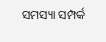ସମସ୍ୟା ସମ୍ପର୍କ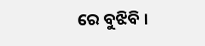ରେ ବୁଝିବି ।